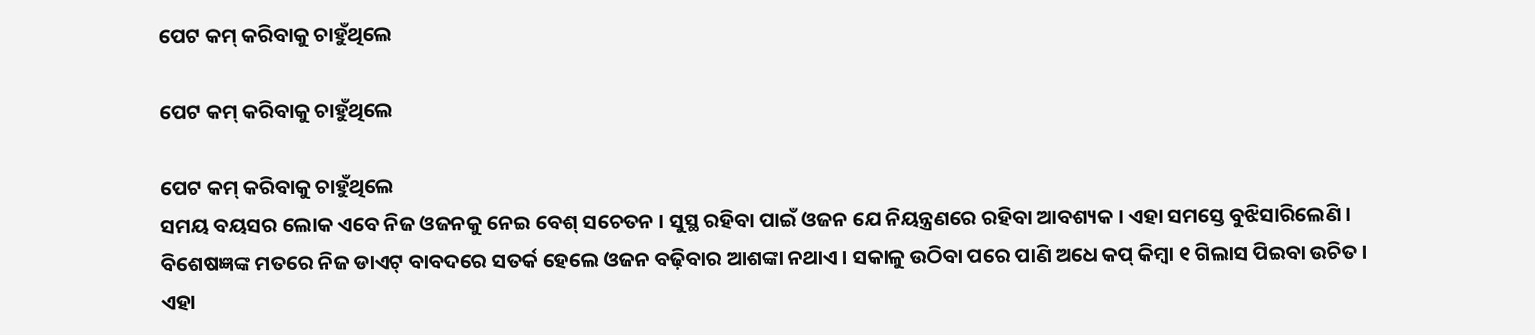ପେଟ କମ୍ କରିବାକୁ ଚାହୁଁଥିଲେ

ପେଟ କମ୍ କରିବାକୁ ଚାହୁଁଥିଲେ

ପେଟ କମ୍ କରିବାକୁ ଚାହୁଁଥିଲେ
ସମୟ ବୟସର ଲୋକ ଏବେ ନିଜ ଓଜନକୁ ନେଇ ବେଶ୍ ସଚେତନ । ସୁସ୍ଥ ରହିବା ପାଇଁ ଓଜନ ଯେ ନିୟନ୍ତ୍ରଣରେ ରହିବା ଆବଶ୍ୟକ । ଏହା ସମସ୍ତେ ବୁଝିସାରିଲେଣି । ବିଶେଷଜ୍ଞଙ୍କ ମତରେ ନିଜ ଡାଏଟ୍ ବାବଦରେ ସତର୍କ ହେଲେ ଓଜନ ବଢ଼ିବାର ଆଶଙ୍କା ନଥାଏ । ସକାଳୁ ଉଠିବା ପରେ ପାଣି ଅଧେ କପ୍ କିମ୍ବା ୧ ଗିଲାସ ପିଇବା ଉଚିତ । ଏହା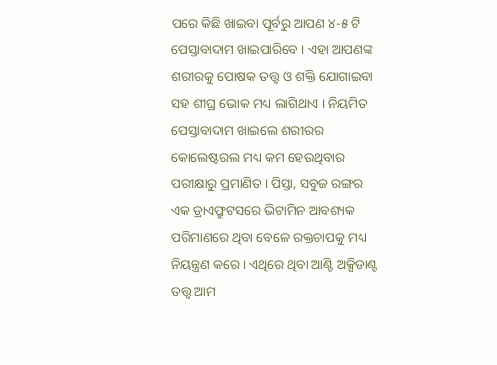ପରେ କିଛି ଖାଇବା ପୂର୍ବରୁ ଆପଣ ୪-୫ ଟି ପେସ୍ତାବାଦାମ ଖାଇପାରିବେ । ଏହା ଆପଣଙ୍କ ଶରୀରକୁ ପୋଷକ ତତ୍ତ୍ୱ ଓ ଶକ୍ତି ଯୋଗାଇବା ସହ ଶୀଘ୍ର ଭୋକ ମଧ୍ୟ ଲାଗିଥାଏ । ନିୟମିତ ପେସ୍ତାବାଦାମ ଖାଇଲେ ଶରୀରର କୋଲେଷ୍ଟରଲ ମଧ୍ୟ କମ ହେଉଥିବାର ପରୀକ୍ଷାରୁ ପ୍ରମାଣିତ । ପିସ୍ତା, ସବୁଜ ରଙ୍ଗର ଏକ ଡ୍ରାଏଫ୍ରୁଟସରେ ଭିଟାମିନ ଆବଶ୍ୟକ ପରିମାଣରେ ଥିବା ବେଳେ ରକ୍ତଚାପକୁ ମଧ୍ୟ ନିୟନ୍ତ୍ରଣ କରେ । ଏଥିରେ ଥିବା ଆଣ୍ଟି ଅକ୍ସିଡାଣ୍ଟ ତତ୍ତ୍ୱ ଆମ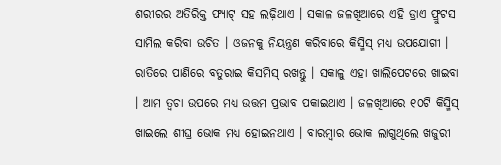ଶରୀରର ଅତିରିକ୍ତ ଫ୍ୟାଟ୍ ସହ ଲଢ଼ିଥାଏ । ସକାଳ ଜଳଖିଆରେ ଏହି ଡ୍ରାଏ ଫ୍ରୁଟସ ସାମିଲ କରିବା ଉଚିତ । ଓଜନକୁ ନିୟନ୍ତ୍ରଣ କରିବାରେ କିସ୍ମିସ୍ ମଧ୍ୟ ଉପଯୋଗୀ । ରାତିରେ ପାଣିରେ ବତୁରାଇ କିସମିସ୍ ରଖନ୍ତୁ । ସକାଳୁ ଏହା ଖାଲିପେଟରେ ଖାଇବା । ଆମ ତ୍ୱଚା ଉପରେ ମଧ୍ୟ ଉତ୍ତମ ପ୍ରଭାବ ପକାଇଥାଏ । ଜଳଖିଆରେ ୧୦ଟି କିସ୍ମିସ୍ ଖାଇଲେ ଶୀଘ୍ର ଭୋକ ମଧ୍ୟ ହୋଇନଥାଏ । ବାରମ୍ବାର ଭୋକ ଲାଗୁଥିଲେ ଖଜୁରୀ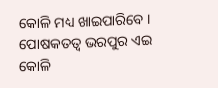କୋଳି ମଧ୍ୟ ଖାଇପାରିବେ । ପୋଷକତତ୍ୱ ଭରପୁର ଏଇ କୋଳି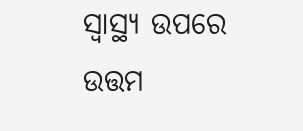ସ୍ୱାସ୍ଥ୍ୟ ଉପରେ ଉତ୍ତମ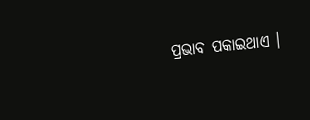ପ୍ରଭାବ ପକାଇଥାଏ ।